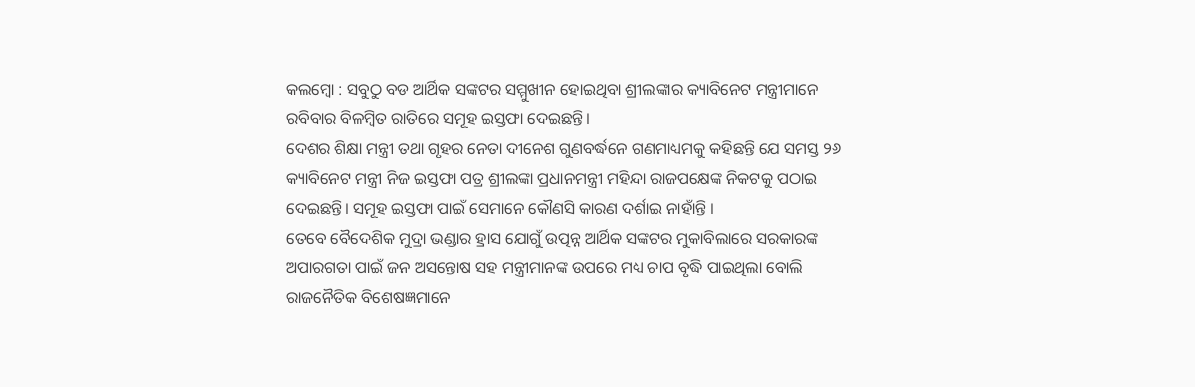କଲମ୍ବୋ : ସବୁଠୁ ବଡ ଆର୍ଥିକ ସଙ୍କଟର ସମ୍ମୁଖୀନ ହୋଇଥିବା ଶ୍ରୀଲଙ୍କାର କ୍ୟାବିନେଟ ମନ୍ତ୍ରୀମାନେ ରବିବାର ବିଳମ୍ବିତ ରାତିରେ ସମୂହ ଇସ୍ତଫା ଦେଇଛନ୍ତି।
ଦେଶର ଶିକ୍ଷା ମନ୍ତ୍ରୀ ତଥା ଗୃହର ନେତା ଦୀନେଶ ଗୁଣବର୍ଦ୍ଧନେ ଗଣମାଧ୍ୟମକୁ କହିଛନ୍ତି ଯେ ସମସ୍ତ ୨୬ କ୍ୟାବିନେଟ ମନ୍ତ୍ରୀ ନିଜ ଇସ୍ତଫା ପତ୍ର ଶ୍ରୀଲଙ୍କା ପ୍ରଧାନମନ୍ତ୍ରୀ ମହିନ୍ଦା ରାଜପକ୍ଷେଙ୍କ ନିକଟକୁ ପଠାଇ ଦେଇଛନ୍ତି। ସମୂହ ଇସ୍ତଫା ପାଇଁ ସେମାନେ କୌଣସି କାରଣ ଦର୍ଶାଇ ନାହାଁନ୍ତି ।
ତେବେ ବୈଦେଶିକ ମୁଦ୍ରା ଭଣ୍ଡାର ହ୍ରାସ ଯୋଗୁଁ ଉତ୍ପନ୍ନ ଆର୍ଥିକ ସଙ୍କଟର ମୁକାବିଲାରେ ସରକାରଙ୍କ ଅପାରଗତା ପାଇଁ ଜନ ଅସନ୍ତୋଷ ସହ ମନ୍ତ୍ରୀମାନଙ୍କ ଉପରେ ମଧ୍ୟ ଚାପ ବୃଦ୍ଧି ପାଇଥିଲା ବୋଲି ରାଜନୈତିକ ବିଶେଷଜ୍ଞମାନେ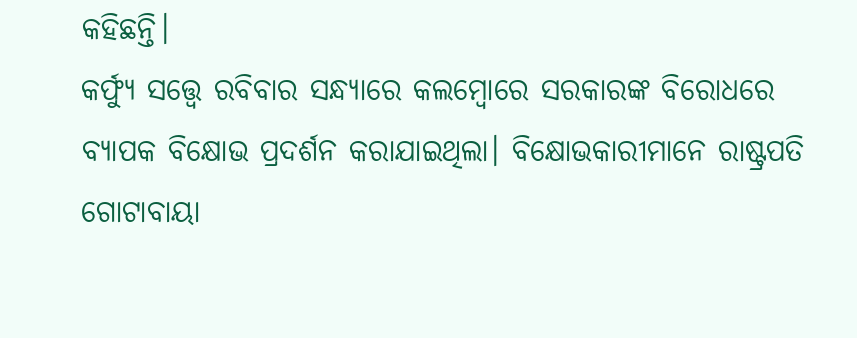କହିଛନ୍ତି।
କର୍ଫ୍ୟୁ ସତ୍ତ୍ୱେ ରବିବାର ସନ୍ଧ୍ୟାରେ କଲମ୍ବୋରେ ସରକାରଙ୍କ ବିରୋଧରେ ବ୍ୟାପକ ବିକ୍ଷୋଭ ପ୍ରଦର୍ଶନ କରାଯାଇଥିଲା। ବିକ୍ଷୋଭକାରୀମାନେ ରାଷ୍ଟ୍ରପତି ଗୋଟାବାୟା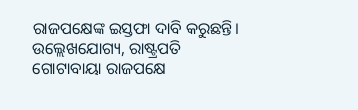ରାଜପକ୍ଷେଙ୍କ ଇସ୍ତଫା ଦାବି କରୁଛନ୍ତି।
ଉଲ୍ଲେଖଯୋଗ୍ୟ, ରାଷ୍ଟ୍ରପତି ଗୋଟାବାୟା ରାଜପକ୍ଷେ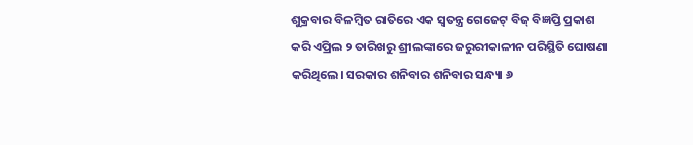ଶୁକ୍ରବାର ବିଳମ୍ବିତ ରାତିରେ ଏକ ସ୍ୱତନ୍ତ୍ର ଗେଜେଟ୍ ବିଜ୍ ବିଜ୍ଞପ୍ତି ପ୍ରକାଶ କରି ଏପ୍ରିଲ ୨ ତାରିଖରୁ ଶ୍ରୀଲଙ୍କାରେ ଜରୁରୀକାଳୀନ ପରିସ୍ଥିତି ଘୋଷଣା କରିଥିଲେ। ସରକାର ଶନିବାର ଶନିବାର ସନ୍ଧ୍ୟା ୬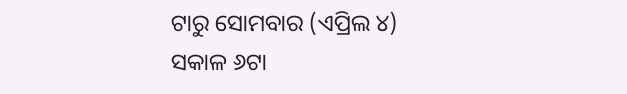ଟାରୁ ସୋମବାର (ଏପ୍ରିଲ ୪) ସକାଳ ୬ଟା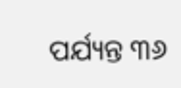ପର୍ଯ୍ୟନ୍ତ ୩୬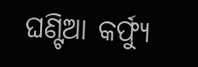ଘଣ୍ଟିଆ କର୍ଫ୍ୟୁ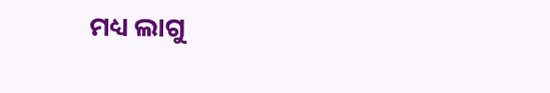ମଧ୍ୟ ଲାଗୁ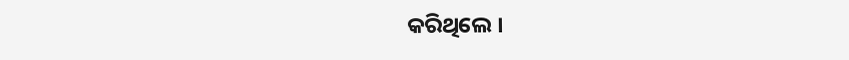କରିଥିଲେ ।